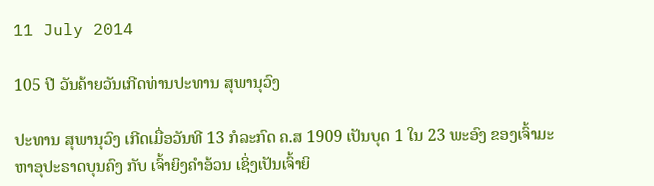11 July 2014

105 ປີ ວັນຄ້າຍວັນເກີດທ່ານປະທານ ສຸພານຸວົງ

ປະທານ ສຸພານຸວົງ ເກີດເມື່ອວັນທີ 13 ກໍລະກົດ ຄ.ສ 1909 ເປັນບຸດ 1 ໃນ 23 ພະອົງ ຂອງເຈົ້າມະຫາອຸປະຣາດບຸນຄົງ ກັບ ເຈົ້າຍິງຄຳອ້ວນ ເຊິ່ງເປັນເຈົ້າຍິ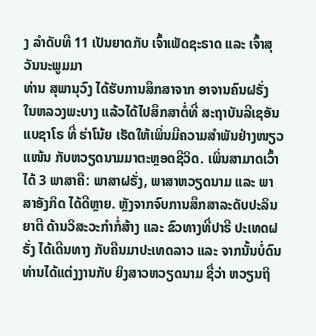ງ ລຳດັບທີ 11 ເປັນຍາດກັບ ເຈົ້າເພັດຊະຣາດ ແລະ ເຈົ້າສຸວັນນະພູມມາ
ທ່ານ ສຸພານຸວົງ ໄດ້ຮັບການສຶກສາຈາກ ອາຈານຄົນຝຣັ່ງ ໃນຫລວງພະບາງ ແລ້ວໄດ້ໄປສຶກສາຕໍ່ທີ່ ສະຖາບັນລີເຊອັນແບຊາໂຣ ທີ່ ຮ່າໂນ້ຍ ເຮັດໃຫ້ເພິ່ນມີຄວາມສຳພັນຢ່າງໜຽວແໜ້ນ ກັບຫວຽດນາມມາຕະຫຼອດຊີວິດ. ເພິ່ນສາມາດເວົ້າໄດ້ 3 ພາສາຄື: ພາສາຝຣັ່ງ, ພາສາຫວຽດນາມ ແລະ ພາສາອັງກິດ ໄດ້ດີຫຼາຍ. ຫຼັງຈາກຈົບການສຶກສາລະດັບປະລິນຍາຕີ ດ້ານວິສະວະກຳກໍ່ສ້າງ ແລະ ຂົວທາງທີ່ປາຣີ ປະເທດຝຣັ່ງ ໄດ້ເດີນທາງ ກັບຄືນມາປະເທດລາວ ແລະ ຈາກນັ້ນບໍ່ດົນທ່ານໄດ້ແຕ່ງງານກັບ ຍິງສາວຫວຽດນາມ ຊື່ວ່າ ຫວຽນຖິ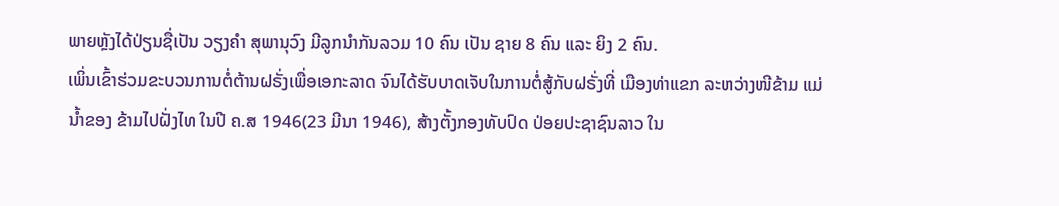ພາຍຫຼັງໄດ້ປ່ຽນຊື່ເປັນ ວຽງຄຳ ສຸພານຸວົງ ມີລູກນຳກັນລວມ 10 ຄົນ ເປັນ ຊາຍ 8 ຄົນ ແລະ ຍິງ 2 ຄົນ.
ເພິ່ນເຂົ້າຮ່ວມຂະບວນການຕໍ່ຕ້ານຝຣັ່ງເພື່ອເອກະລາດ ຈົນໄດ້ຮັບບາດເຈັບໃນການຕໍ່ສູ້ກັບຝຣັ່ງທີ່ ເມືອງທ່າແຂກ ລະຫວ່າງໜີຂ້າມ ແມ່ນ້ຳຂອງ ຂ້າມໄປຝັ່ງໄທ ໃນປີ ຄ.ສ 1946(23 ມີນາ 1946), ສ້າງຕັ້ງກອງທັບປົດ ປ່ອຍປະຊາຊົນລາວ ໃນ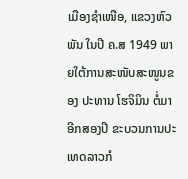ເມືອງຊຳເໜືອ, ແຂວງຫົວພັນ ໃນປີ ຄ.ສ 1949 ພາຍໃຕ້ການສະໜັບສະໜູນຂອງ ປະທານ ໂຮຈິມິນ ຕໍ່ມາອີກສອງປີ ຂະບວນການປະເທດລາວກໍ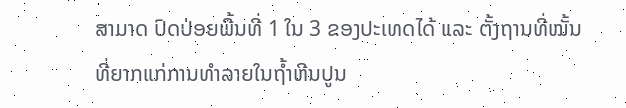ສາມາດ ປົດປ່ອຍພື້ນທີ່ 1 ໃນ 3 ຂອງປະເທດໄດ້ ແລະ ຕັ້ງຖານທີ່ໝັ້ນທີ່ຍາກແກ່ການທຳລາຍໃນຖ້ຳຫີນປູນ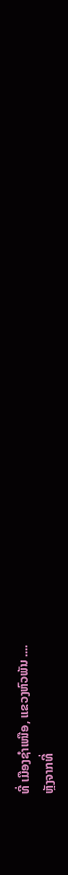ທີ່ ເມືອງຊຳເໜືອ, ແຂວງຫົວພັນ ....
ຫຼັງຈາກທີ່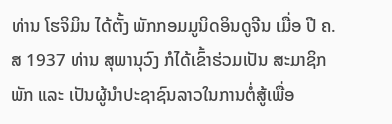ທ່ານ ໂຮຈິມິນ ໄດ້ຕັ້ງ ພັກກອມມູນິດອິນດູຈີນ ເມື່ອ ປີ ຄ.ສ 1937 ທ່ານ ສຸພານຸວົງ ກໍໄດ້ເຂົ້າຮ່ວມເປັນ ສະມາຊິກພັກ ແລະ ເປັນຜູ້ນຳປະຊາຊົນລາວໃນການຕໍ່ສູ້ເພື່ອ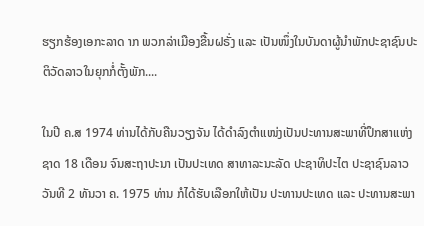ຮຽກຮ້ອງເອກະລາດ າກ ພວກລ່າເມືອງຂື້ນຝຣັ່ງ ແລະ ເປັນໜຶ່ງໃນບັນດາຜູ້ນຳພັກປະຊາຊົນປະຕິວັດລາວໃນຍຸກກໍ່ຕັ້ງພັກ....

ໃນປີ ຄ.ສ 1974 ທ່ານໄດ້ກັບຄືນວຽງຈັນ ໄດ້ດຳລົງຕຳແໜ່ງເປັນປະທານສະພາທີ່ປຶກສາແຫ່ງຊາດ 18 ເດືອນ ຈົນສະຖາປະນາ ເປັນປະເທດ ສາທາລະນະລັດ ປະຊາທິປະໄຕ ປະຊາຊົນລາວ  ວັນທີ 2 ທັນວາ ຄ. 1975 ທ່ານ ກໍໄດ້ຮັບເລືອກໃຫ້ເປັນ ປະທານປະເທດ ແລະ ປະທານສະພາ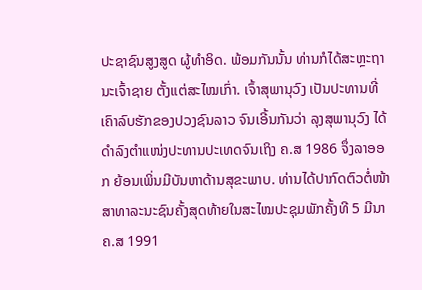ປະຊາຊົນສູງສູດ ຜູ້ທຳອິດ. ພ້ອມກັນນັ້ນ ທ່ານກໍໄດ້ສະຫຼະຖານະເຈົ້າຊາຍ ຕັ້ງແຕ່ສະໄໝເກົ່າ. ເຈົ້າສຸພານຸວົງ ເປັນປະທານທີ່ເຄົາລົບຮັກຂອງປວງຊົນລາວ ຈົນເອີ້ນກັນວ່າ ລຸງສຸພານຸວົງ ໄດ້ດຳລົງຕຳແໜ່ງປະທານປະເທດຈົນເຖິງ ຄ.ສ 1986 ຈຶ່ງລາອອກ ຍ້ອນເພິ່ນມີບັນຫາດ້ານສຸຂະພາບ. ທ່ານໄດ້ປາກົດຕົວຕໍ່ໜ້າສາທາລະນະຊົນຄັ້ງສຸດທ້າຍໃນສະໄໝປະຊຸມພັກຄັ້ງທີ 5 ມີນາ ຄ.ສ 1991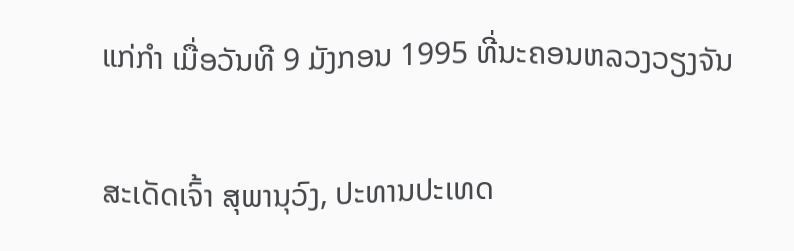ແກ່ກຳ ເມື່ອວັນທີ 9 ມັງກອນ 1995 ທີ່ນະຄອນຫລວງວຽງຈັນ

ສະເດັດເຈົ້າ ສຸພານຸວົງ, ປະທານປະເທດ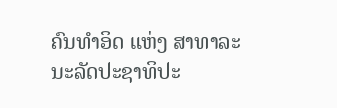ຄົນທໍາອິດ ແຫ່ງ ສາທາລະນະລັດປະຊາທິປະ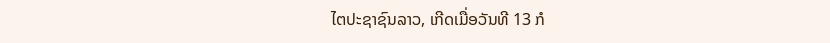ໄຕປະຊາຊົນລາວ, ເກີດເມື່ອວັນທີ 13 ກໍ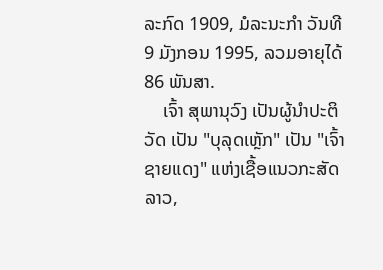ລະກົດ 1909, ມໍລະນະກໍາ ວັນທີ 9 ມັງກອນ 1995, ລວມອາຍຸໄດ້ 86 ພັນສາ.
    ເຈົ້າ ສຸພານຸວົງ ເປັນຜູ້ນຳປະຕິວັດ ເປັນ "ບຸລຸດເຫຼັກ" ເປັນ "ເຈົ້າຊາຍແດງ" ແຫ່ງເຊື້ອແນວກະສັດລາວ,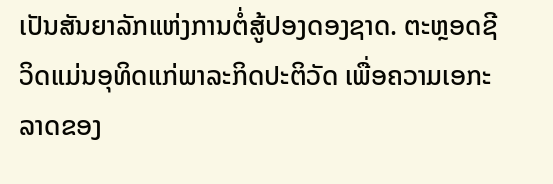ເປັນສັນຍາລັກແຫ່ງການຕໍ່ສູ້ປອງດອງຊາດ. ຕະຫຼອດຊີວິດແມ່ນອຸທິດແກ່ພາລະກິດປະຕິວັດ ເພື່ອຄວາມເອກະລາດຂອງ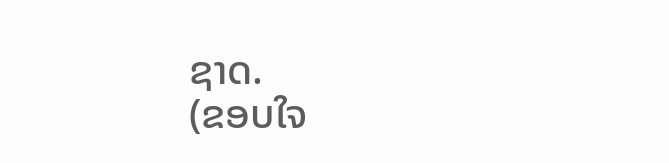ຊາດ.
(ຂອບໃຈ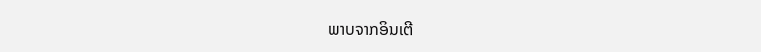ພາບຈາກອິນເຕີ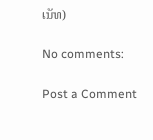ເນັທ)

No comments:

Post a Comment